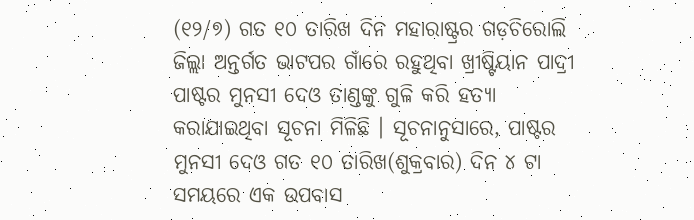(୧୨/୭) ଗତ ୧୦ ତାରିଖ ଦିନ ମହାରାଷ୍ଟ୍ରର ଗଡ଼ଚିରୋଲି ଜିଲ୍ଲା ଅନ୍ତର୍ଗତ ଭାଟପର ଗାଁରେ ରହୁଥିବା ଖ୍ରୀଷ୍ଟିୟାନ ପାଦ୍ରୀ ପାଷ୍ଟର ମୁନସୀ ଦେଓ ତାଣ୍ଡଙ୍କୁ ଗୁଳି କରି ହତ୍ୟା କରାଯାଇଥିବା ସୂଚନା ମିଳିଛି । ସୂଚନାନୁସାରେ, ପାଷ୍ଟର ମୁନସୀ ଦେଓ ଗତ ୧୦ ତାରିଖ(ଶୁକ୍ରବାର) ଦିନ ୪ ଟା ସମୟରେ ଏକ ଉପବାସ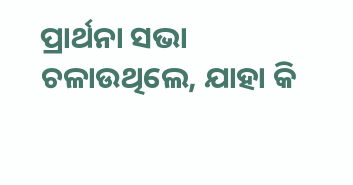ପ୍ରାର୍ଥନା ସଭା ଚଳାଉଥିଲେ, ଯାହା କି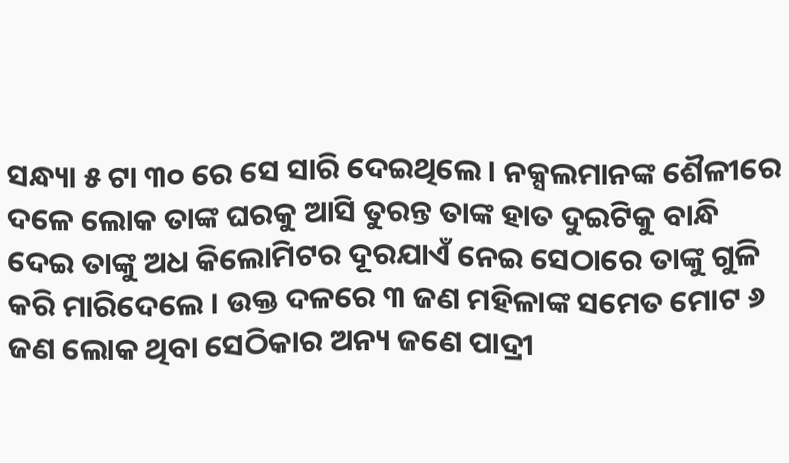ସନ୍ଧ୍ୟା ୫ ଟା ୩୦ ରେ ସେ ସାରି ଦେଇଥିଲେ । ନକ୍ସଲମାନଙ୍କ ଶୈଳୀରେ ଦଳେ ଲୋକ ତାଙ୍କ ଘରକୁ ଆସି ତୁରନ୍ତ ତାଙ୍କ ହାତ ଦୁଇଟିକୁ ବାନ୍ଧି ଦେଇ ତାଙ୍କୁ ଅଧ କିଲୋମିଟର ଦୂରଯାଏଁ ନେଇ ସେଠାରେ ତାଙ୍କୁ ଗୁଳି କରି ମାରିଦେଲେ । ଉକ୍ତ ଦଳରେ ୩ ଜଣ ମହିଳାଙ୍କ ସମେତ ମୋଟ ୬ ଜଣ ଲୋକ ଥିବା ସେଠିକାର ଅନ୍ୟ ଜଣେ ପାଦ୍ରୀ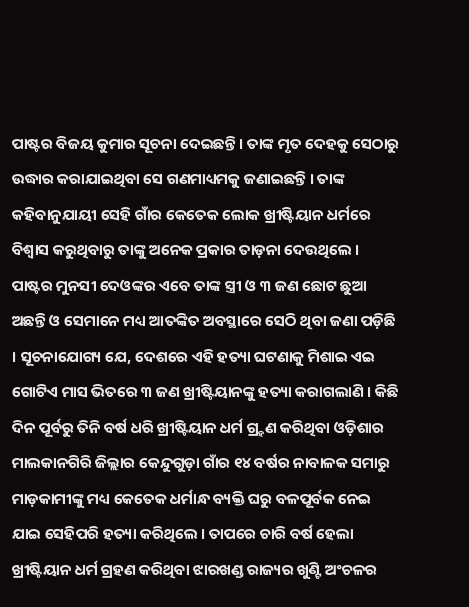ପାଷ୍ଟର ବିଜୟ କୁମାର ସୂଚନା ଦେଇଛନ୍ତି । ତାଙ୍କ ମୃତ ଦେହକୁ ସେଠାରୁ ଉଦ୍ଧାର କରାଯାଇଥିବା ସେ ଗଣମାଧ୍ୟମକୁ ଜଣାଇଛନ୍ତି । ତାଙ୍କ କହିବାନୁଯାୟୀ ସେହି ଗାଁର କେତେକ ଲୋକ ଖ୍ରୀଷ୍ଟିୟାନ ଧର୍ମରେ ବିଶ୍ୱାସ କରୁଥିବାରୁ ତାଙ୍କୁ ଅନେକ ପ୍ରକାର ତାଡ଼ନା ଦେଉଥିଲେ । ପାଷ୍ଟର ମୁନସୀ ଦେଓଙ୍କର ଏବେ ତାଙ୍କ ସ୍ତ୍ରୀ ଓ ୩ ଜଣ ଛୋଟ ଛୁଆ ଅଛନ୍ତି ଓ ସେମାନେ ମଧ୍ୟ ଆତଙ୍କିତ ଅବସ୍ଥାରେ ସେଠି ଥିବା ଜଣା ପଡ଼ିଛି । ସୂଚନାଯୋଗ୍ୟ ଯେ, ଦେଶରେ ଏହି ହତ୍ୟା ଘଟଣାକୁ ମିଶାଇ ଏଇ ଗୋଟିଏ ମାସ ଭିତରେ ୩ ଜଣ ଖ୍ରୀଷ୍ଟିୟାନଙ୍କୁ ହତ୍ୟା କରାଗଲାଣି । କିଛି ଦିନ ପୂର୍ବରୁ ତିନି ବର୍ଷ ଧରି ଖ୍ରୀଷ୍ଟିୟାନ ଧର୍ମ ଗ୍ର୍ହଣ କରିଥିବା ଓଡ଼ିଶାର ମାଲକାନଗିରି ଜିଲ୍ଲାର କେନ୍ଦୁଗୁଡ଼ା ଗାଁର ୧୪ ବର୍ଷର ନାବାଳକ ସମାରୁ ମାଡ଼କାମୀଙ୍କୁ ମଧ୍ୟ କେତେକ ଧର୍ମାନ୍ଧ ବ୍ୟକ୍ତି ଘରୁ ବଳପୂର୍ବକ ନେଇ ଯାଇ ସେହିପରି ହତ୍ୟା କରିଥିଲେ । ତାପରେ ଚାରି ବର୍ଷ ହେଲା ଖ୍ରୀଷ୍ଟିୟାନ ଧର୍ମ ଗ୍ରହଣ କରିଥିବା ଝାରଖଣ୍ଡ ରାଜ୍ୟର ଖୁଣ୍ଟି ଅଂଚଳର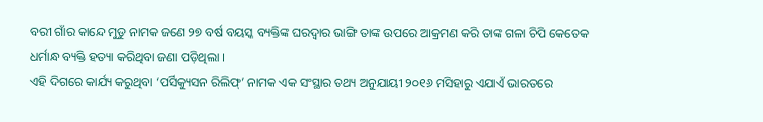ବରୀ ଗାଁର କାନ୍ଦେ ମୁଡୁ ନାମକ ଜଣେ ୨୭ ବର୍ଷ ବୟସ୍କ ବ୍ୟକ୍ତିଙ୍କ ଘରଦ୍ୱାର ଭାଙ୍ଗି ତାଙ୍କ ଉପରେ ଆକ୍ରମଣ କରି ତାଙ୍କ ଗଳା ଚିପି କେତେକ ଧର୍ମାନ୍ଧ ବ୍ୟକ୍ତି ହତ୍ୟା କରିଥିବା ଜଣା ପଡ଼ିଥିଲା ।
ଏହି ଦିଗରେ କାର୍ଯ୍ୟ କରୁଥିବା ‘ପର୍ସିକ୍ୟୁସନ ରିଲିଫ୍’ ନାମକ ଏକ ସଂସ୍ଥାର ତଥ୍ୟ ଅନୁଯାୟୀ ୨୦୧୬ ମସିହାରୁ ଏଯାଏଁ ଭାରତରେ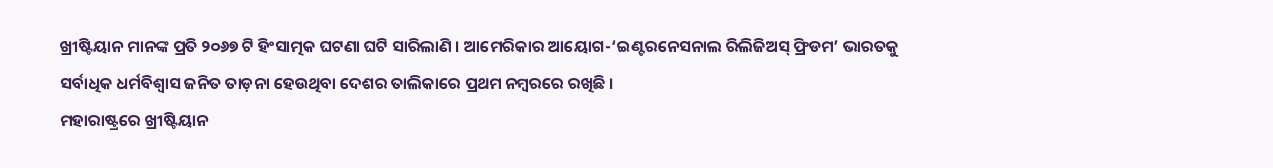ଖ୍ରୀଷ୍ଟିୟାନ ମାନଙ୍କ ପ୍ରତି ୨୦୬୭ ଟି ହିଂସାତ୍ମକ ଘଟଣା ଘଟି ସାରିଲାଣି । ଆମେରିକାର ଆୟୋଗ-‘ଇଣ୍ଟରନେସନାଲ ରିଲିଜିଅସ୍ ଫ୍ରିଡମ’ ଭାରତକୁ ସର୍ବାଧିକ ଧର୍ମବିଶ୍ୱାସ ଜନିତ ତାଡ଼ନା ହେଉଥିବା ଦେଶର ତାଲିକାରେ ପ୍ରଥମ ନମ୍ବରରେ ରଖିଛି ।
ମହାରାଷ୍ଟ୍ରରେ ଖ୍ରୀଷ୍ଟିୟାନ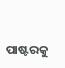ପାଷ୍ଟରକୁ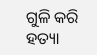ଗୁଳି କରି ହତ୍ୟା